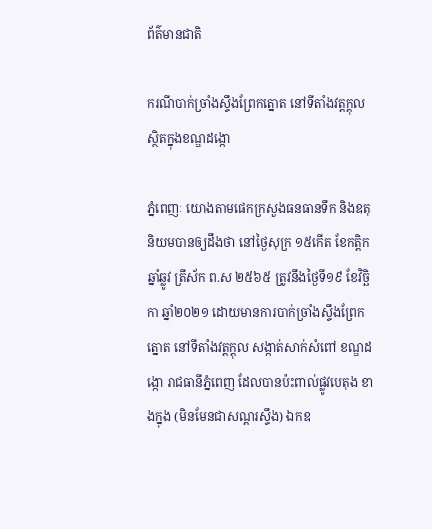ព័ត៌មានជាតិ

ករណីបាក់ច្រាំងស្ទឹងព្រែកត្នោត នៅទីតាំងវត្តក្តុល ស្ថិតក្នុងខណ្ឌដង្កោ

ភ្នំពេញៈ យោងតាមផេកក្រសួងធនធានទឹក និងឧតុនិយមបានឲ្យដឹងថា នៅថ្ងៃសុក្រ ១៥កើត ខែកត្ដិក ឆ្នាំឆ្លូវ ត្រីស័ក ព.ស ២៥៦៥ ត្រូវនឹងថ្ងៃទី១៩ ខែវិច្ឆិកា ឆ្នាំ២០២១ ដោយមានការបាក់ច្រាំងស្ទឹងព្រែកត្នោត នៅទីតាំងវត្តក្តុល សង្កាត់សាក់សំពៅ ខណ្ឌដង្កោ រាជធានីភ្នំពេញ ដែលបានប៉ះពាល់ផ្លូវបេតុង ខាងក្នុង (មិនមែនជាសណ្តរស្ទឹង) ឯកឧ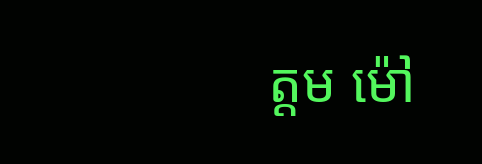ត្តម ម៉ៅ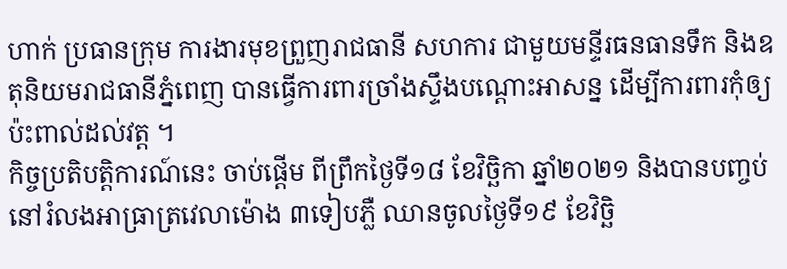ហាក់ ប្រធានក្រុម ការងារមុខព្រួញរាជធានី សហការ ជាមួយមន្ទីរធនធានទឹក និងឧតុនិយមរាជធានីភ្នំពេញ បានធ្វើការពារច្រាំងស្ទឹងបណ្តោះអាសន្ន ដើម្បីការពារកុំឲ្យប៉ះពាល់ដល់វត្ត ។
កិច្ចប្រតិបត្តិការណ៍នេះ ចាប់ផ្តើម ពីព្រឹកថ្ងៃទី១៨ ខែវិច្ឆិកា ឆ្នាំ២០២១ និងបានបញ្ចប់នៅរំលងអាធ្រាត្រវេលាម៉ោង ៣ទៀបភ្លឺ ឈានចូលថ្ងៃទី១៩ ខែវិច្ឆិ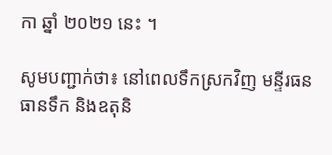កា ឆ្នាំ ២០២១ នេះ ។

សូមបញ្ជាក់ថា៖ នៅពេលទឹកស្រកវិញ មន្ទីរធនធានទឹក និងឧតុនិ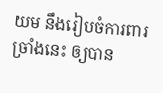យម នឹងរៀបចំការពារច្រាំងនេះ ឲ្យបាន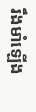រឹងមាំឡើង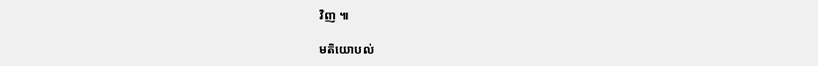វិញ ៕

មតិយោបល់